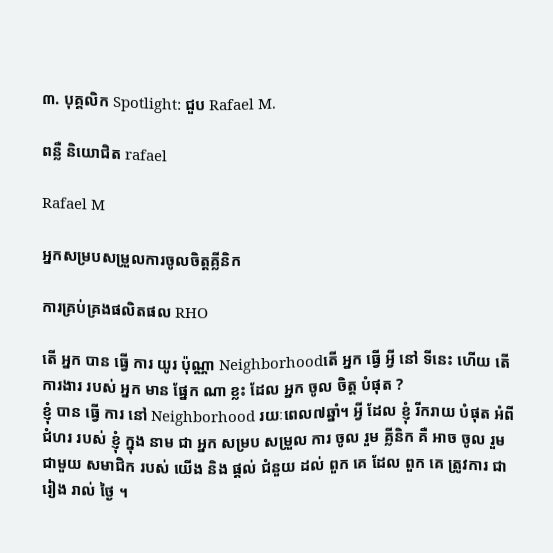៣. បុគ្គលិក Spotlight: ជួប Rafael M.

ពន្លឺ និយោជិត rafael

Rafael M

អ្នកសម្របសម្រួលការចូលចិត្ដគ្លីនិក

ការគ្រប់គ្រងផលិតផល RHO

តើ អ្នក បាន ធ្វើ ការ យូរ ប៉ុណ្ណា Neighborhoodតើ អ្នក ធ្វើ អ្វី នៅ ទីនេះ ហើយ តើ ការងារ របស់ អ្នក មាន ផ្នែក ណា ខ្លះ ដែល អ្នក ចូល ចិត្ត បំផុត ?
ខ្ញុំ បាន ធ្វើ ការ នៅ Neighborhood រយៈពេល៧ឆ្នាំ។ អ្វី ដែល ខ្ញុំ រីករាយ បំផុត អំពី ជំហរ របស់ ខ្ញុំ ក្នុង នាម ជា អ្នក សម្រប សម្រួល ការ ចូល រួម គ្លីនិក គឺ អាច ចូល រួម ជាមួយ សមាជិក របស់ យើង និង ផ្តល់ ជំនួយ ដល់ ពួក គេ ដែល ពួក គេ ត្រូវការ ជា រៀង រាល់ ថ្ងៃ ។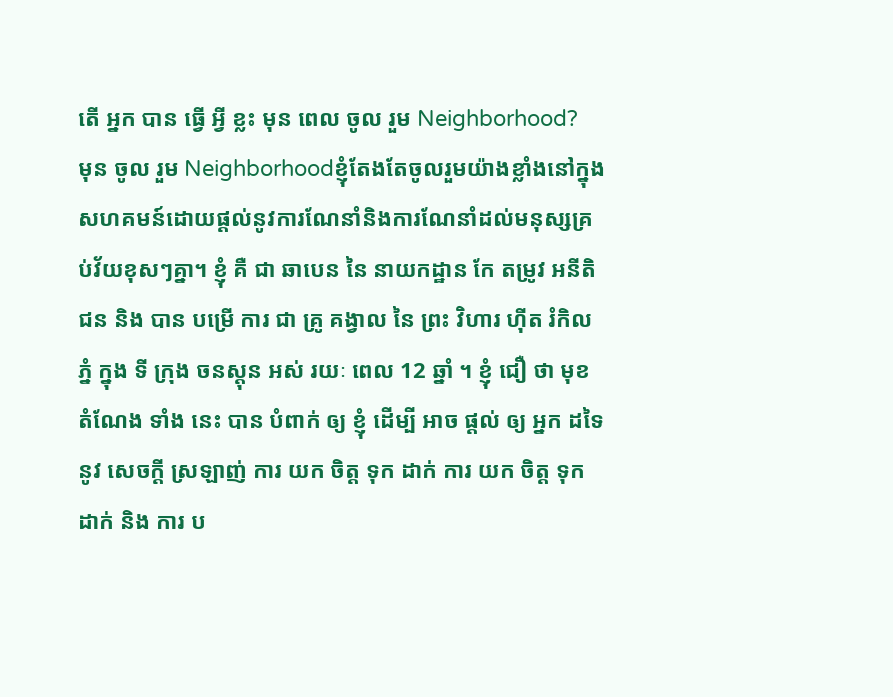តើ អ្នក បាន ធ្វើ អ្វី ខ្លះ មុន ពេល ចូល រួម Neighborhood?
មុន ចូល រួម Neighborhoodខ្ញុំតែងតែចូលរួមយ៉ាងខ្លាំងនៅក្នុងសហគមន៍ដោយផ្តល់នូវការណែនាំនិងការណែនាំដល់មនុស្សគ្រប់វ័យខុសៗគ្នា។ ខ្ញុំ គឺ ជា ឆាបេន នៃ នាយកដ្ឋាន កែ តម្រូវ អនីតិ ជន និង បាន បម្រើ ការ ជា គ្រូ គង្វាល នៃ ព្រះ វិហារ ហ៊ីត រំកិល ភ្នំ ក្នុង ទី ក្រុង ចនស្តុន អស់ រយៈ ពេល 12 ឆ្នាំ ។ ខ្ញុំ ជឿ ថា មុខ តំណែង ទាំង នេះ បាន បំពាក់ ឲ្យ ខ្ញុំ ដើម្បី អាច ផ្តល់ ឲ្យ អ្នក ដទៃ នូវ សេចក្ដី ស្រឡាញ់ ការ យក ចិត្ត ទុក ដាក់ ការ យក ចិត្ត ទុក ដាក់ និង ការ ប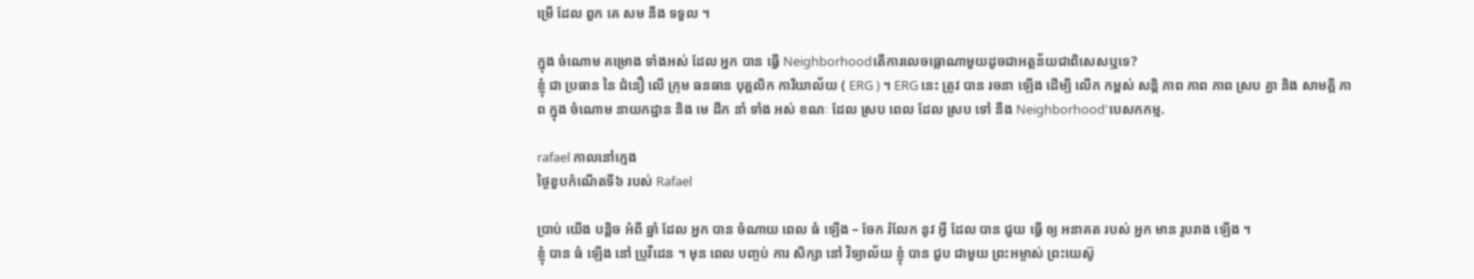ម្រើ ដែល ពួក គេ សម នឹង ទទួល ។

ក្នុង ចំណោម គម្រោង ទាំងអស់ ដែល អ្នក បាន ធ្វើ Neighborhoodតើការលេចធ្លោណាមួយដូចជាអត្ថន័យជាពិសេសឬទេ?
ខ្ញុំ ជា ប្រធាន នៃ ជំនឿ លើ ក្រុម ធនធាន បុគ្គលិក ការិយាល័យ ( ERG ) ។ ERG នេះ ត្រូវ បាន រចនា ឡើង ដើម្បី លើក កម្ពស់ សន្តិ ភាព ភាព ភាព ស្រប គ្នា និង សាមគ្គី ភាព ក្នុង ចំណោម នាយកដ្ឋាន និង មេ ដឹក នាំ ទាំង អស់ ខណៈ ដែល ស្រប ពេល ដែល ស្រប ទៅ នឹង Neighborhood'បេសកកម្ម.

rafael កាលនៅក្មេង
ថ្ងៃខួបកំណើតទី៦ របស់ Rafael

ប្រាប់ យើង បន្តិច អំពី ឆ្នាំ ដែល អ្នក បាន ចំណាយ ពេល ធំ ឡើង – ចែក រំលែក នូវ អ្វី ដែល បាន ជួយ ធ្វើ ឲ្យ អនាគត របស់ អ្នក មាន រូបរាង ឡើង ។
ខ្ញុំ បាន ធំ ឡើង នៅ ប្រូវីដេន ។ មុន ពេល បញ្ចប់ ការ សិក្សា នៅ វិទ្យាល័យ ខ្ញុំ បាន ជួប ជាមួយ ព្រះអម្ចាស់ ព្រះយេស៊ូ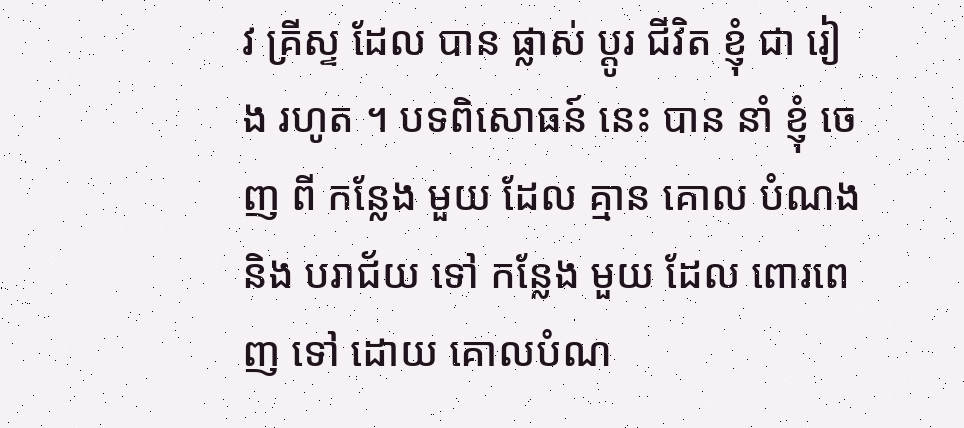វ គ្រីស្ទ ដែល បាន ផ្លាស់ ប្ដូរ ជីវិត ខ្ញុំ ជា រៀង រហូត ។ បទពិសោធន៍ នេះ បាន នាំ ខ្ញុំ ចេញ ពី កន្លែង មួយ ដែល គ្មាន គោល បំណង និង បរាជ័យ ទៅ កន្លែង មួយ ដែល ពោរពេញ ទៅ ដោយ គោលបំណ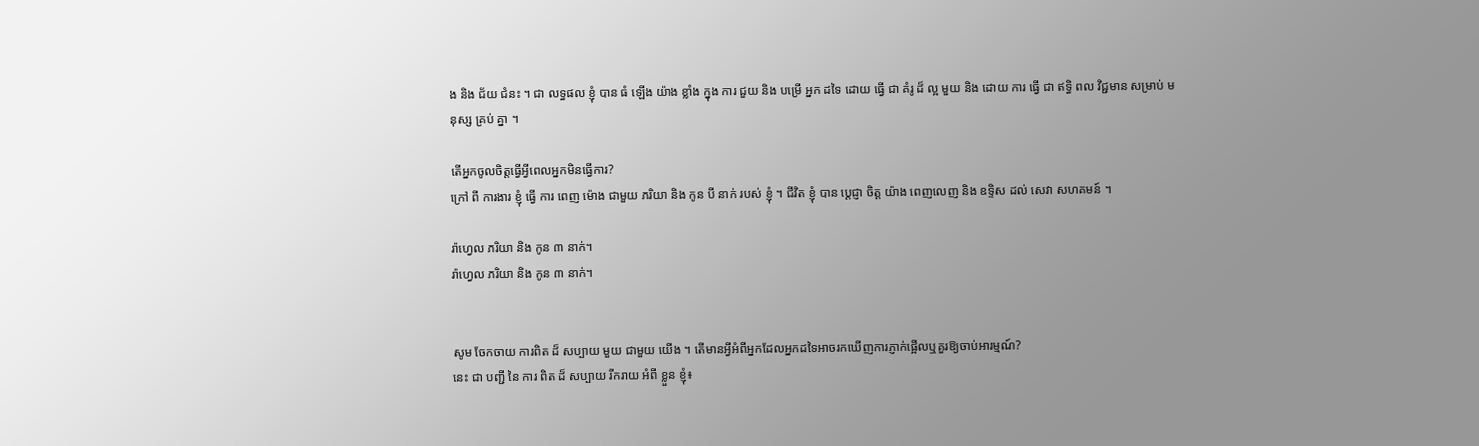ង និង ជ័យ ជំនះ ។ ជា លទ្ធផល ខ្ញុំ បាន ធំ ឡើង យ៉ាង ខ្លាំង ក្នុង ការ ជួយ និង បម្រើ អ្នក ដទៃ ដោយ ធ្វើ ជា គំរូ ដ៏ ល្អ មួយ និង ដោយ ការ ធ្វើ ជា ឥទ្ធិ ពល វិជ្ជមាន សម្រាប់ មនុស្ស គ្រប់ គ្នា ។

តើអ្នកចូលចិត្តធ្វើអ្វីពេលអ្នកមិនធ្វើការ?
ក្រៅ ពី ការងារ ខ្ញុំ ធ្វើ ការ ពេញ ម៉ោង ជាមួយ ភរិយា និង កូន បី នាក់ របស់ ខ្ញុំ ។ ជីវិត ខ្ញុំ បាន ប្តេជ្ញា ចិត្ត យ៉ាង ពេញលេញ និង ឧទ្ទិស ដល់ សេវា សហគមន៍ ។

រ៉ាហ្វេល ភរិយា និង កូន ៣ នាក់។
រ៉ាហ្វេល ភរិយា និង កូន ៣ នាក់។


សូម ចែកចាយ ការពិត ដ៏ សប្បាយ មួយ ជាមួយ យើង ។ តើមានអ្វីអំពីអ្នកដែលអ្នកដទៃអាចរកឃើញការភ្ញាក់ផ្អើលឬគួរឱ្យចាប់អារម្មណ៍?
នេះ ជា បញ្ជី នៃ ការ ពិត ដ៏ សប្បាយ រីករាយ អំពី ខ្លួន ខ្ញុំ៖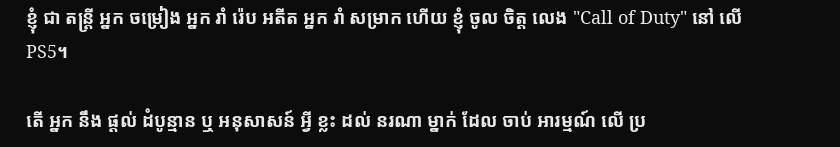ខ្ញុំ ជា តន្រ្តី អ្នក ចម្រៀង អ្នក រាំ រ៉េប អតីត អ្នក រាំ សម្រាក ហើយ ខ្ញុំ ចូល ចិត្ត លេង "Call of Duty" នៅ លើ PS5។

តើ អ្នក នឹង ផ្តល់ ដំបូន្មាន ឬ អនុសាសន៍ អ្វី ខ្លះ ដល់ នរណា ម្នាក់ ដែល ចាប់ អារម្មណ៍ លើ ប្រ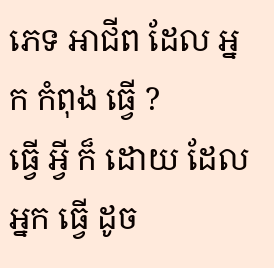ភេទ អាជីព ដែល អ្នក កំពុង ធ្វើ ?
ធ្វើ អ្វី ក៏ ដោយ ដែល អ្នក ធ្វើ ដូច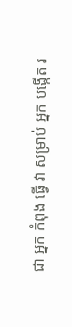ជា អ្នក កំពុង ធ្វើ វា សម្រាប់ អ្នក បង្កើត រ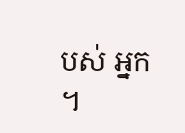បស់ អ្នក ។